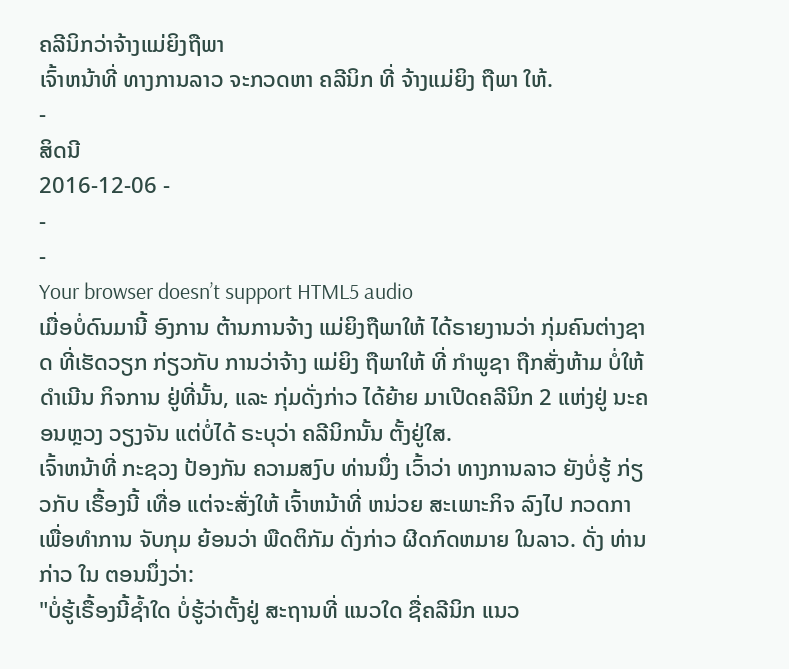ຄລີນິກວ່າຈ້າງແມ່ຍິງຖືພາ
ເຈົ້າຫນ້າທີ່ ທາງການລາວ ຈະກວດຫາ ຄລີນິກ ທີ່ ຈ້າງແມ່ຍິງ ຖືພາ ໃຫ້.
-
ສິດນີ
2016-12-06 -
-
-
Your browser doesn’t support HTML5 audio
ເມື່ອບໍ່ດົນມານີ້ ອົງການ ຕ້ານການຈ້າງ ແມ່ຍິງຖືພາໃຫ້ ໄດ້ຣາຍງານວ່າ ກຸ່ມຄົນຕ່າງຊາດ ທີ່ເຮັດວຽກ ກ່ຽວກັບ ການວ່າຈ້າງ ແມ່ຍິງ ຖືພາໃຫ້ ທີ່ ກຳພູຊາ ຖືກສັ່ງຫ້າມ ບໍ່ໃຫ້ດຳເນີນ ກິຈການ ຢູ່ທີ່ນັ້ນ, ແລະ ກຸ່ມດັ່ງກ່າວ ໄດ້ຍ້າຍ ມາເປີດຄລີນິກ 2 ແຫ່ງຢູ່ ນະຄອນຫຼວງ ວຽງຈັນ ແຕ່ບໍ່ໄດ້ ຣະບຸວ່າ ຄລີນິກນັ້ນ ຕັ້ງຢູ່ໃສ.
ເຈົ້າຫນ້າທີ່ ກະຊວງ ປ້ອງກັນ ຄວາມສງົບ ທ່ານນຶ່ງ ເວົ້າວ່າ ທາງການລາວ ຍັງບໍ່ຮູ້ ກ່ຽວກັບ ເຣື້ອງນີ້ ເທື່ອ ແຕ່ຈະສັ່ງໃຫ້ ເຈົ້າຫນ້າທີ່ ຫນ່ວຍ ສະເພາະກິຈ ລົງໄປ ກວດກາ ເພື່ອທໍາການ ຈັບກຸມ ຍ້ອນວ່າ ພືດຕິກັມ ດັ່ງກ່າວ ຜີດກົດຫມາຍ ໃນລາວ. ດັ່ງ ທ່ານກ່າວ ໃນ ຕອນນຶ່ງວ່າ:
"ບໍ່ຮູ້ເຣື້ອງນີ້ຊ້ຳໃດ ບໍ່ຮູ້ວ່າຕັ້ງຢູ່ ສະຖານທີ່ ແນວໃດ ຊື່ຄລີນິກ ແນວ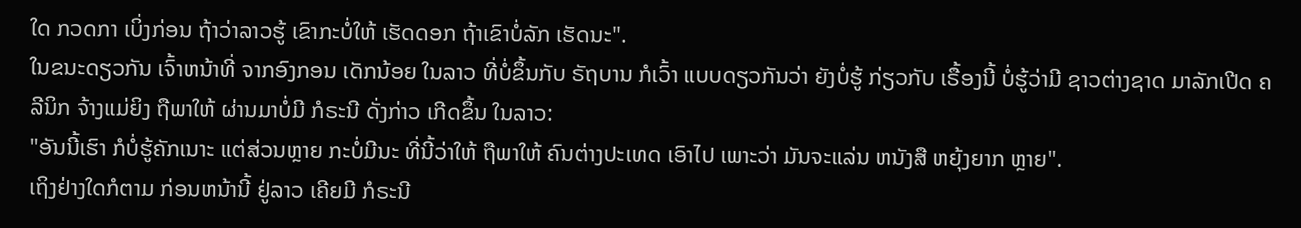ໃດ ກວດກາ ເບິ່ງກ່ອນ ຖ້າວ່າລາວຮູ້ ເຂົາກະບໍ່ໃຫ້ ເຮັດດອກ ຖ້າເຂົາບໍ່ລັກ ເຮັດນະ".
ໃນຂນະດຽວກັນ ເຈົ້າຫນ້າທີ່ ຈາກອົງກອນ ເດັກນ້ອຍ ໃນລາວ ທີ່ບໍ່ຂຶ້ນກັບ ຣັຖບານ ກໍເວົ້າ ແບບດຽວກັນວ່າ ຍັງບໍ່ຮູ້ ກ່ຽວກັບ ເຣື້ອງນີ້ ບໍ່ຮູ້ວ່າມີ ຊາວຕ່າງຊາດ ມາລັກເປີດ ຄລີນິກ ຈ້າງແມ່ຍິງ ຖືພາໃຫ້ ຜ່ານມາບໍ່ມີ ກໍຣະນີ ດັ່ງກ່າວ ເກີດຂຶ້ນ ໃນລາວ:
"ອັນນີ້ເຮົາ ກໍບໍ່ຮູ້ຄັກເນາະ ແຕ່ສ່ວນຫຼາຍ ກະບໍ່ມີນະ ທີ່ນີ້ວ່າໃຫ້ ຖືພາໃຫ້ ຄົນຕ່າງປະເທດ ເອົາໄປ ເພາະວ່າ ມັນຈະແລ່ນ ຫນັງສື ຫຍຸ້ງຍາກ ຫຼາຍ".
ເຖິງຢ່າງໃດກໍຕາມ ກ່ອນຫນ້ານີ້ ຢູ່ລາວ ເຄີຍມີ ກໍຣະນີ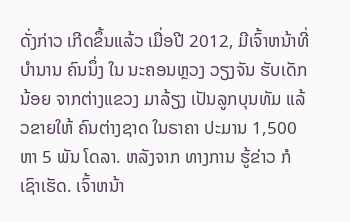ດັ່ງກ່າວ ເກີດຂຶ້ນແລ້ວ ເມື່ອປີ 2012, ມີເຈົ້າຫນ້າທີ່ ບຳນານ ຄົນນຶ່ງ ໃນ ນະຄອນຫຼວງ ວຽງຈັນ ຮັບເດັກນ້ອຍ ຈາກຕ່າງແຂວງ ມາລ້ຽງ ເປັນລູກບຸນທັມ ແລ້ວຂາຍໃຫ້ ຄົນຕ່າງຊາດ ໃນຣາຄາ ປະມານ 1,500 ຫາ 5 ພັນ ໂດລາ. ຫລັງຈາກ ທາງການ ຮູ້ຂ່າວ ກໍເຊົາເຮັດ. ເຈົ້າຫນ້າ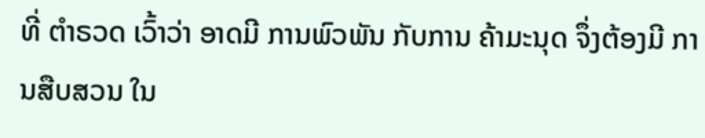ທີ່ ຕຳຣວດ ເວົ້າວ່າ ອາດມີ ການພົວພັນ ກັບການ ຄ້າມະນຸດ ຈຶ່ງຕ້ອງມີ ການສືບສວນ ໃນ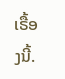ເຣື້ອງນີ້.